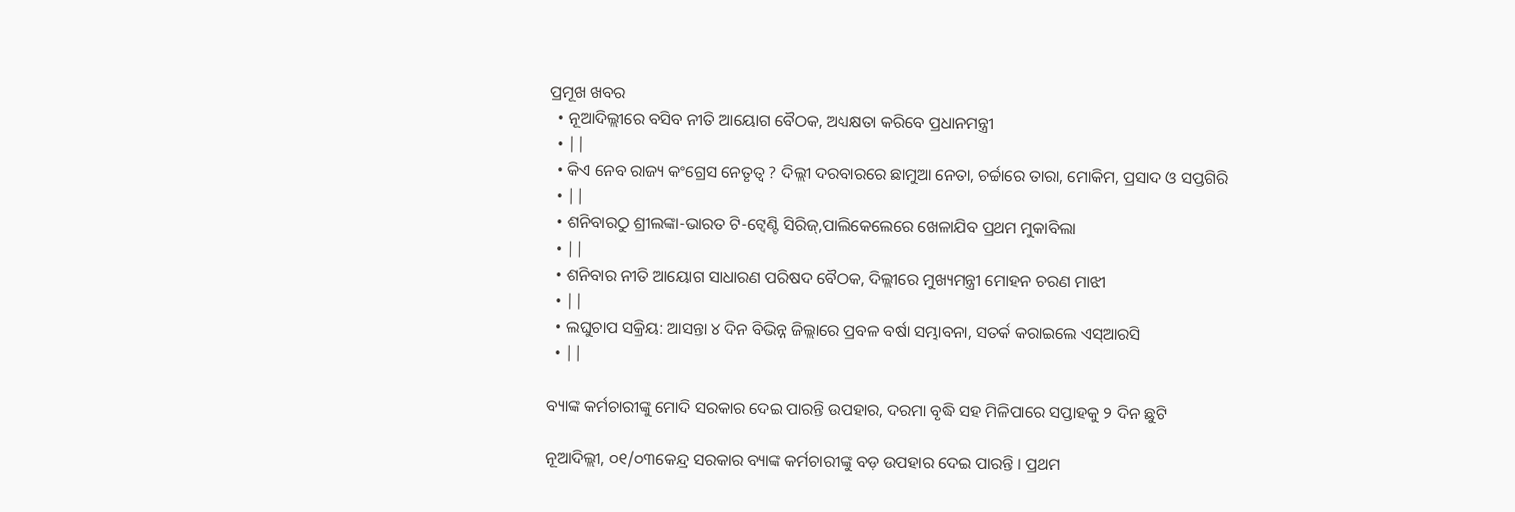ପ୍ରମୂଖ ଖବର
  • ନୂଆଦିଲ୍ଲୀରେ ବସିବ ନୀତି ଆୟୋଗ ବୈଠକ, ଅଧ୍ୟକ୍ଷତା କରିବେ ପ୍ରଧାନମନ୍ତ୍ରୀ
  • ||
  • କିଏ ନେବ ରାଜ୍ୟ କଂଗ୍ରେସ ନେତୃତ୍ୱ ? ଦିଲ୍ଲୀ ଦରବାରରେ ଛାମୁଆ ନେତା, ଚର୍ଚ୍ଚାରେ ତାରା, ମୋକିମ, ପ୍ରସାଦ ଓ ସପ୍ତଗିରି
  • ||
  • ଶନିବାରଠୁ ଶ୍ରୀଲଙ୍କା-ଭାରତ ଟି-ଟ୍ୱେଣ୍ଟି ସିରିଜ୍,ପାଲିକେଲେରେ ଖେଳାଯିବ ପ୍ରଥମ ମୁକାବିଲା
  • ||
  • ଶନିବାର ନୀତି ଆୟୋଗ ସାଧାରଣ ପରିଷଦ ବୈଠକ, ଦିଲ୍ଲୀରେ ମୁଖ୍ୟମନ୍ତ୍ରୀ ମୋହନ ଚରଣ ମାଝୀ
  • ||
  • ଲଘୁଚାପ ସକ୍ରିୟ: ଆସନ୍ତା ୪ ଦିନ ବିଭିନ୍ନ ଜିଲ୍ଲାରେ ପ୍ରବଳ ବର୍ଷା ସମ୍ଭାବନା, ସତର୍କ କରାଇଲେ ଏସ୍‌ଆରସି
  • ||

ବ୍ୟାଙ୍କ କର୍ମଚାରୀଙ୍କୁ ମୋଦି ସରକାର ଦେଇ ପାରନ୍ତି ଉପହାର, ଦରମା ବୃଦ୍ଧି ସହ ମିଳିପାରେ ସପ୍ତାହକୁ ୨ ଦିନ ଛୁଟି

ନୂଆଦିଲ୍ଲୀ, ୦୧/୦୩କେନ୍ଦ୍ର ସରକାର ବ୍ୟାଙ୍କ କର୍ମଚାରୀଙ୍କୁ ବଡ଼ ଉପହାର ଦେଇ ପାରନ୍ତି । ପ୍ରଥମ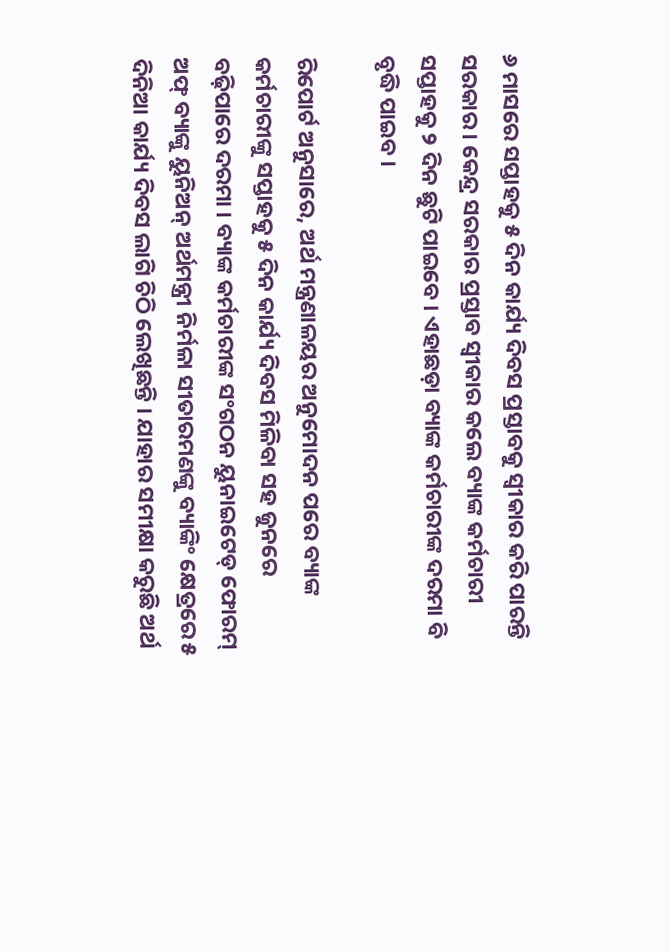୬ ମାସରେ ସପ୍ତାହକୁ ୫ ଦିନ କାର୍ଯ୍ୟ ଦିବସ ପ୍ରସ୍ତାବକୁ ସ୍ୱୀକାର କରି ପାରନ୍ତି ସରକାର । କେନ୍ଦ୍ର ସରକାର ପ୍ରସ୍ତାବ ସ୍ୱୀକାର କଲେ ବ୍ୟାଙ୍କ କର୍ମଚାରୀ ସପ୍ତାହକୁ ୨ ଦିନ ଛୁଟି ପାଇବେ । ଏହାଛଡ଼ା ବ୍ୟାଙ୍କ କର୍ମଚାରୀଙ୍କ ଦରମା ବି ବୃଦ୍ଧି ପାଇବ ।

ରିପୋର୍ଟ ଅନୁସାରେ, ଅର୍ଥ ମନ୍ତ୍ରଣାଳୟର ଅନୁମୋଦନ ପରେ ବ୍ୟାଙ୍କ କର୍ମଚାରୀଙ୍କୁ ସପ୍ତାହକୁ ୫ ଦିନ କାର୍ଯ୍ୟ ଦିବସ ମିଳିବା ସହ ଜୁନରେ ବଢ଼ିପାରେ ଦରମା । ବ୍ୟାଙ୍କ କର୍ମଚାରୀଙ୍କ ସଂଗଠନ ୟୁନାଇଟେଡ୍ ଫୋରମ୍ ଅଫ୍ ବ୍ୟାଙ୍କୁ ୟୁନିଅନ୍ ଅର୍ଥମନ୍ତ୍ରୀ ନିର୍ମଳା ସୀତାରମଣଙ୍କୁ ବ୍ୟାଙ୍କିଂ କ୍ଷେତ୍ରରେ ୫ ଦିନିଆ କାର୍ଯ୍ୟ ଦିବସ ଲାଗି ଚିଠି ଲେଖିଛନ୍ତି । ଯାହାର ସମୀକ୍ଷା କରୁଛି ଅର୍ଥ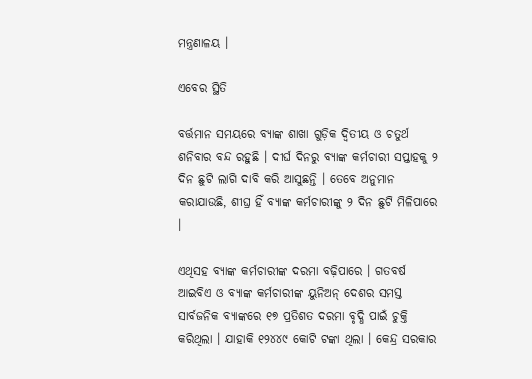ମନ୍ତ୍ରଣାଳୟ ।

ଏବେର ସ୍ଥିତି

ବର୍ତ୍ତମାନ ସମୟରେ ବ୍ୟାଙ୍କ ଶାଖା ଗୁଡ଼ିକ ଦ୍ୱିତୀୟ ଓ ଚତୁର୍ଥ ଶନିବାର ବନ୍ଦ ରହୁଛି । ଦୀର୍ଘ ଦିନରୁ ବ୍ୟାଙ୍କ କର୍ମଚାରୀ ସପ୍ତାହକୁ ୨ ଦିନ ଛୁଟି ଲାଗି ଦାବି କରି ଆସୁଛନ୍ତି । ତେବେ ଅନୁମାନ କରାଯାଉଛି, ଶୀଘ୍ର ହିଁ ବ୍ୟାଙ୍କ କର୍ମଚାରୀଙ୍କୁ ୨ ଦିନ ଛୁଟି ମିଳିପାରେ ।

ଏଥିସହ ବ୍ୟାଙ୍କ କର୍ମଚାରୀଙ୍କ ଦରମା ବଢ଼ିପାରେ । ଗତବର୍ଷ ଆଇବିଏ ଓ ବ୍ୟାଙ୍କ କର୍ମଚାରୀଙ୍କ ୟୁନିଅନ୍ ଦେଶର ସମସ୍ତ ସାର୍ବଜନିକ ବ୍ୟାଙ୍କରେ ୧୭ ପ୍ରତିଶତ ଦରମା ବୃଦ୍ଧି ପାଇଁ ଚୁକ୍ତି କରିଥିଲା । ଯାହାକି ୧୨୪୪୯ କୋଟି ଟଙ୍କା ଥିଲା । କେନ୍ଦ୍ର ସରକାର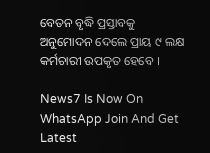ବେତନ ବୃଦ୍ଧି ପ୍ରସ୍ତାବକୁ ଅନୁମୋଦନ ଦେଲେ ପ୍ରାୟ ୯ ଲକ୍ଷ କର୍ମଚାରୀ ଉପକୃତ ହେବେ ।

News7 Is Now On WhatsApp Join And Get Latest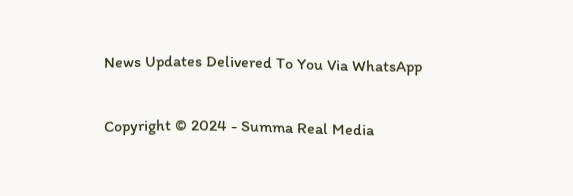News Updates Delivered To You Via WhatsApp

Copyright © 2024 - Summa Real Media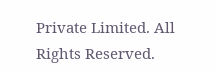Private Limited. All Rights Reserved.